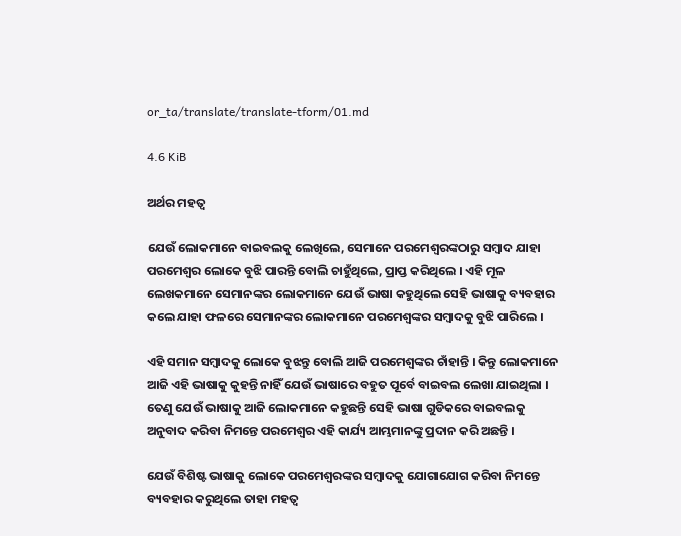or_ta/translate/translate-tform/01.md

4.6 KiB

ଅର୍ଥର ମହତ୍ଵ

ଯେଉଁ ଲୋକମାନେ ବାଇବଲକୁ ଲେଖିଲେ, ସେମାନେ ପରମେଶ୍ଵରଙ୍କଠାରୁ ସମ୍ବାଦ ଯାହା ପରମେଶ୍ଵର ଲୋକେ ବୁଝି ପାରନ୍ତି ବୋଲି ଚାହୁଁଥିଲେ, ପ୍ରାପ୍ତ କରିଥିଲେ । ଏହି ମୂଳ ଲେଖକମାନେ ସେମାନଙ୍କର ଲୋକମାନେ ଯେଉଁ ଭାଷା କହୁଥିଲେ ସେହି ଭାଷାକୁ ବ୍ୟବହାର କଲେ ଯାହା ଫଳରେ ସେମାନଙ୍କର ଲୋକମାନେ ପରମେଶ୍ଵଙ୍କର ସମ୍ବାଦକୁ ବୁଝି ପାରିଲେ ।

ଏହି ସମାନ ସମ୍ବାଦକୁ ଲୋକେ ବୁଝନ୍ତୁ ବୋଲି ଆଜି ପରମେଶ୍ଵଙ୍କର ଚାଁହାନ୍ତି । କିନ୍ତୁ ଲୋକମାନେ ଆଜି ଏହି ଭାଷାକୁ କୁହନ୍ତି ନାହିଁ ଯେଉଁ ଭାଷାରେ ବହୁତ ପୂର୍ବେ ବାଇବଲ ଲେଖା ଯାଇଥିଲା । ତେଣୁ ଯେଉଁ ଭାଷାକୁ ଆଜି ଲୋକମାନେ କହୁଛନ୍ତି ସେହି ଭାଷା ଗୁଡିକରେ ବାଇବଲକୁ ଅନୁବାଦ କରିବା ନିମନ୍ତେ ପରମେଶ୍ଵର ଏହି କାର୍ଯ୍ୟ ଆମ୍ଭମାନଙ୍କୁ ପ୍ରଦାନ କରି ଅଛନ୍ତି ।

ଯେଉଁ ବିଶିଷ୍ଟ ଭାଷାକୁ ଲୋକେ ପରମେଶ୍ଵରଙ୍କର ସମ୍ବାଦକୁ ଯୋଗାଯୋଗ କରିବା ନିମନ୍ତେ ବ୍ୟବହାର କରୁଥିଲେ ତାହା ମହତ୍ଵ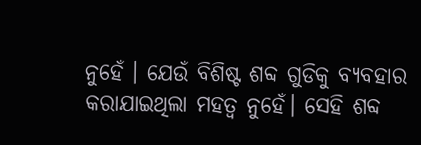ନୁହେଁ । ଯେଉଁ ବିଶିଷ୍ଟ ଶବ୍ଦ ଗୁଡିକୁ ବ୍ୟବହାର କରାଯାଇଥିଲା ମହତ୍ଵ ନୁହେଁ। ସେହି ଶବ୍ଦ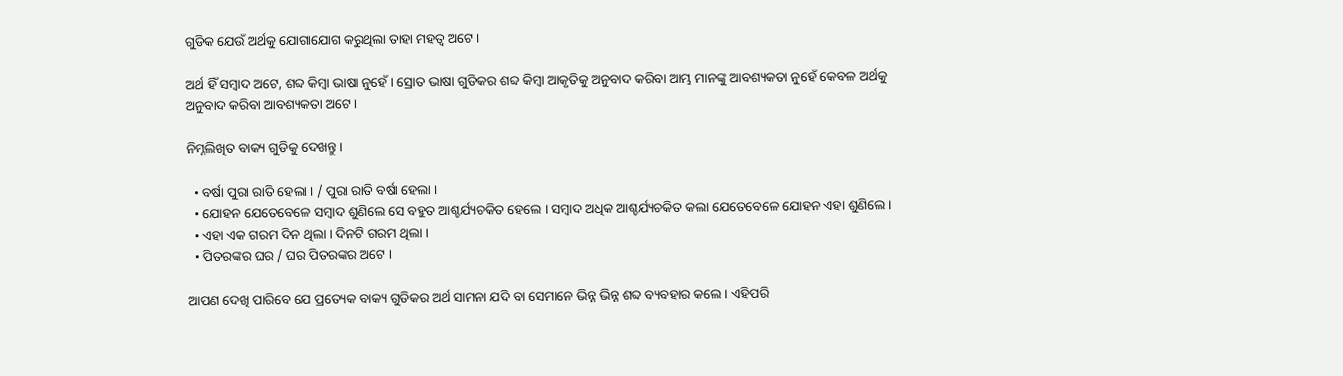ଗୁଡିକ ଯେଉଁ ଅର୍ଥକୁ ଯୋଗାଯୋଗ କରୁଥିଲା ତାହା ମହତ୍ଵ ଅଟେ ।

ଅର୍ଥ ହିଁ ସମ୍ବାଦ ଅଟେ, ଶବ୍ଦ କିମ୍ବା ଭାଷା ନୁହେଁ । ସ୍ରୋତ ଭାଷା ଗୁଡିକର ଶବ୍ଦ କିମ୍ବା ଆକୃତିକୁ ଅନୁବାଦ କରିବା ଆମ୍ଭ ମାନଙ୍କୁ ଆବଶ୍ୟକତା ନୁହେଁ କେବଳ ଅର୍ଥକୁ ଅନୁବାଦ କରିବା ଆବଶ୍ୟକତା ଅଟେ ।

ନିମ୍ନଲିଖିତ ବାକ୍ୟ ଗୁଡିକୁ ଦେଖନ୍ତୁ ।

  • ବର୍ଷା ପୁରା ରାତି ହେଲା । / ପୁରା ରାତି ବର୍ଷା ହେଲା ।
  • ଯୋହନ ଯେତେବେଳେ ସମ୍ବାଦ ଶୁଣିଲେ ସେ ବହୁତ ଆଶ୍ଚର୍ଯ୍ୟଚକିତ ହେଲେ । ସମ୍ବାଦ ଅଧିକ ଆଶ୍ଚର୍ଯ୍ୟଚକିତ କଲା ଯେତେବେଳେ ଯୋହନ ଏହା ଶୁଣିଲେ ।
  • ଏହା ଏକ ଗରମ ଦିନ ଥିଲା । ଦିନଟି ଗରମ ଥିଲା ।
  • ପିତରଙ୍କର ଘର / ଘର ପିତରଙ୍କର ଅଟେ ।

ଆପଣ ଦେଖି ପାରିବେ ଯେ ପ୍ରତ୍ୟେକ ବାକ୍ୟ ଗୁଡିକର ଅର୍ଥ ସାମନା ଯଦି ବା ସେମାନେ ଭିନ୍ନ ଭିନ୍ନ ଶବ୍ଦ ବ୍ୟବହାର କଲେ । ଏହିପରି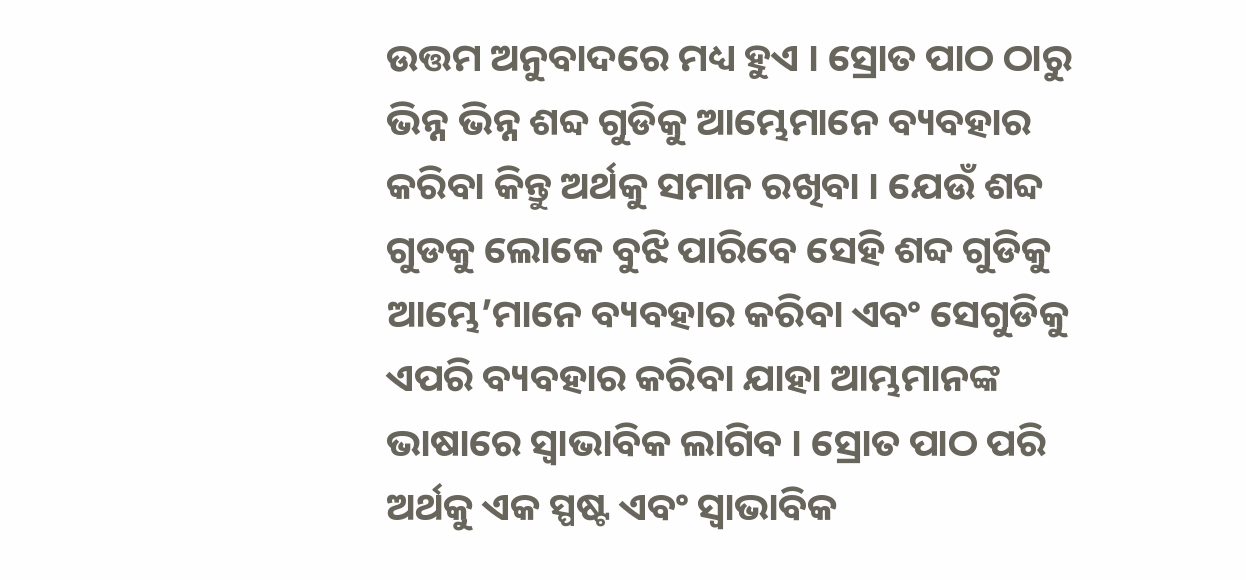ଉତ୍ତମ ଅନୁବାଦରେ ମଧ୍ୟ ହୁଏ । ସ୍ରୋତ ପାଠ ଠାରୁ ଭିନ୍ନ ଭିନ୍ନ ଶବ୍ଦ ଗୁଡିକୁ ଆମ୍ଭେମାନେ ବ୍ୟବହାର କରିବା କିନ୍ତୁ ଅର୍ଥକୁ ସମାନ ରଖିବା । ଯେଉଁ ଶବ୍ଦ ଗୁଡକୁ ଲୋକେ ବୁଝି ପାରିବେ ସେହି ଶବ୍ଦ ଗୁଡିକୁ ଆମ୍ଭେ’ମାନେ ବ୍ୟବହାର କରିବା ଏବଂ ସେଗୁଡିକୁ ଏପରି ବ୍ୟବହାର କରିବା ଯାହା ଆମ୍ଭମାନଙ୍କ ଭାଷାରେ ସ୍ୱାଭାବିକ ଲାଗିବ । ସ୍ରୋତ ପାଠ ପରି ଅର୍ଥକୁ ଏକ ସ୍ପଷ୍ଟ ଏବଂ ସ୍ୱାଭାବିକ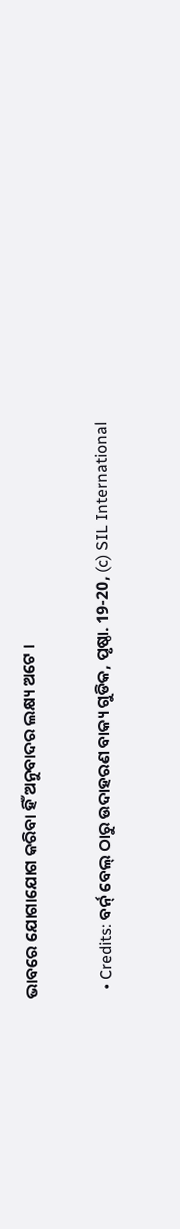ଭାବରେ ଯୋଗାଯୋଗ କରିବା ହିଁ ଅନୁବାଦର ଲକ୍ଷ୍ୟ ଅଟେ ।

  • Credits: ବର୍ନ୍ ବେଲ୍ ଠାରୁ ଉଦାହରଣ ବାକ୍ୟ ଗୁଡିକ, ପୃଷ୍ଠା. 19-20, (c) SIL International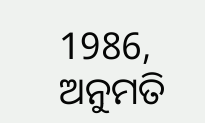1986, ଅନୁମତି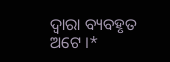ଦ୍ଵାରା ବ୍ୟବହୃତ ଅଟେ ।*